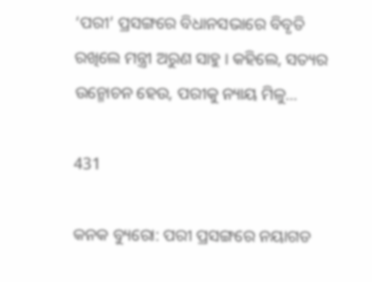‘ପରୀ’ ପ୍ରସଙ୍ଗରେ ବିଧାନସଭାରେ ବିବୃତି ରଖିଲେ ମନ୍ତ୍ରୀ ଅରୁଣ ସାହୁ । କହିଲେ, ସତ୍ୟର ଉନ୍ମୋଚନ ହେଉ, ପରୀକୁ ନ୍ୟାୟ ମିଳୁ…

431

କନକ ବ୍ୟୁରୋ: ପରୀ ପ୍ରସଙ୍ଗରେ ନୟାଗଡ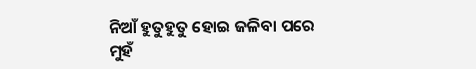ନିଆଁ ହୁତୁହୁତୁ ହୋଇ ଜଳିବା ପରେ ମୁହଁ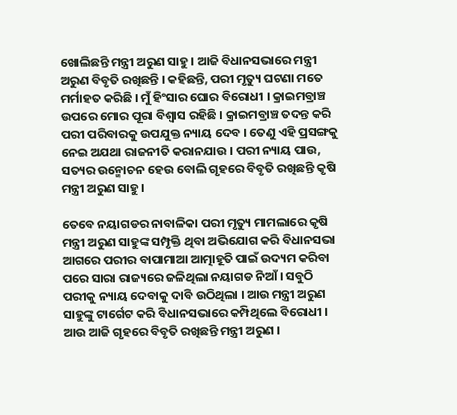ଖୋଲିଛନ୍ତି ମନ୍ତ୍ରୀ ଅରୁଣ ସାହୁ । ଆଜି ବିଧାନସଭାରେ ମନ୍ତ୍ରୀ ଅରୁଣ ବିବୃତି ରଖିଛନ୍ତି । କହିଛନ୍ତି, ପରୀ ମୃତ୍ୟୁ ଘଟଣା ମତେ ମର୍ମାହତ କରିଛି । ମୁଁ ହିଂସାର ଘୋର ବିରୋଧୀ । କ୍ରାଇମବ୍ରାଞ୍ଚ ଉପରେ ମୋର ପୂରା ବିଶ୍ୱାସ ରହିଛି । କ୍ରାଇମବ୍ରାଞ୍ଚ ତଦନ୍ତ କରି ପରୀ ପରିବାରକୁ ଉପଯୁକ୍ତ ନ୍ୟାୟ ଦେବ । ତେଣୁ ଏହି ପ୍ରସଙ୍ଗକୁ ନେଇ ଅଯଥା ରାଜନୀତି କରାନଯାଉ । ପରୀ ନ୍ୟାୟ ପାଉ, ସତ୍ୟର ଉନ୍ମୋଚନ ହେଉ ବୋଲି ଗୃହରେ ବିବୃତି ରଖିଛନ୍ତି କୃଷି ମନ୍ତ୍ରୀ ଅରୁଣ ସାହୁ ।

ତେବେ ନୟାଗଡର ନାବାଳିକା ପରୀ ମୃତ୍ୟୁ ମାମଲାରେ କୃଷି ମନ୍ତ୍ରୀ ଅରୁଣ ସାହୁଙ୍କ ସମ୍ପୃକ୍ତି ଥିବା ଅଭିଯୋଗ କରି ବିଧାନସଭା ଆଗରେ ପରୀର ବାପାମାଆ ଆତ୍ମାହୂତି ପାଇଁ ଉଦ୍ୟମ କରିବା ପରେ ସାରା ରାଜ୍ୟରେ ଜଳିଥିଲା ନୟାଗଡ ନିଆଁ । ସବୁଠି ପରୀକୁ ନ୍ୟାୟ ଦେବାକୁ ଦାବି ଉଠିଥିଲା । ଆଉ ମନ୍ତ୍ରୀ ଅରୁଣ ସାହୁଙ୍କୁ ଟାର୍ଗେଟ କରି ବିଧାନସଭାରେ କମ୍ପିଥିଲେ ବିରୋଧୀ । ଆଉ ଆଜି ଗୃହରେ ବିବୃତି ରଖିଛନ୍ତି ମନ୍ତ୍ରୀ ଅରୁଣ ।